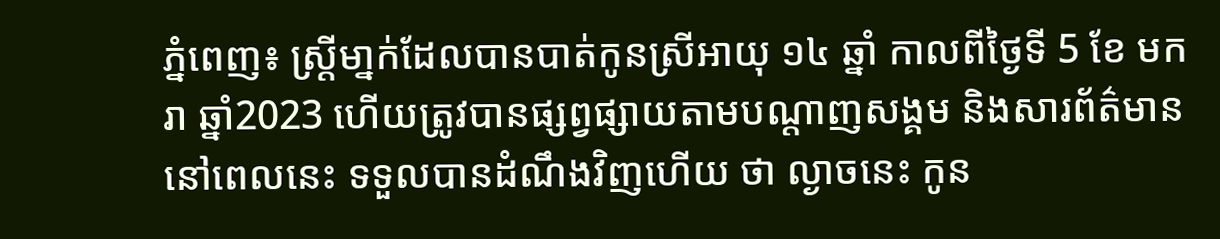ភ្នំពេញ៖ ស្ត្រីមា្នក់ដែលបានបាត់កូនស្រីអាយុ ១៤ ឆ្នាំ កាលពីថ្ងៃទី 5 ខែ មករា ឆ្នាំ2023 ហើយត្រូវបានផ្សព្វផ្សាយតាមបណ្តាញសង្គម និងសារព័ត៌មាន នៅពេលនេះ ទទួលបានដំណឹងវិញហើយ ថា ល្ងាចនេះ កូន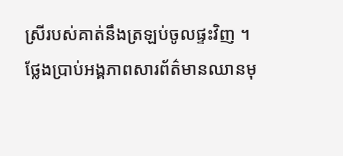ស្រីរបស់គាត់នឹងត្រឡប់ចូលផ្ទះវិញ ។
ថ្លែងប្រាប់អង្គភាពសារព័ត៌មានឈានមុ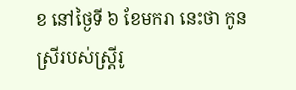ខ នៅថ្ងៃទី ៦ ខែមករា នេះថា កូនស្រីរបស់ស្ត្រីរូ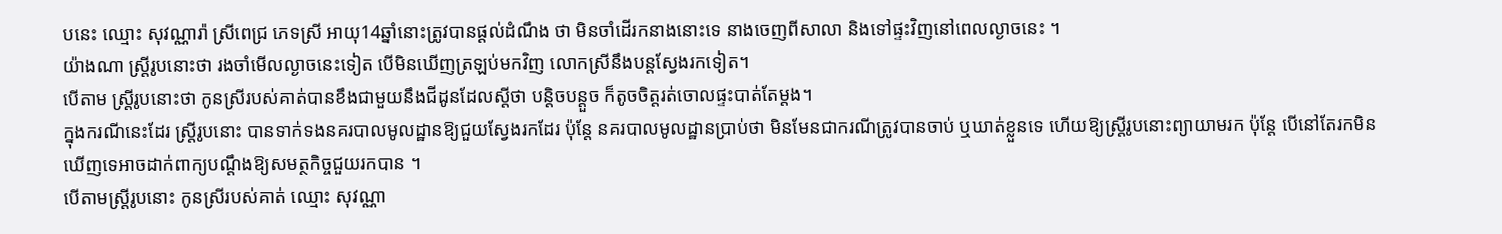បនេះ ឈ្មោះ សុវណ្ណារ៉ា ស្រីពេជ្រ ភេទស្រី អាយុ14ឆ្នាំនោះត្រូវបានផ្តល់ដំណឹង ថា មិនចាំដើរកនាងនោះទេ នាងចេញពីសាលា និងទៅផ្ទះវិញនៅពេលល្ងាចនេះ ។
យ៉ាងណា ស្រ្តីរូបនោះថា រងចាំមើលល្ងាចនេះទៀត បើមិនឃើញត្រឡប់មកវិញ លោកស្រីនឹងបន្តស្វែងរកទៀត។
បើតាម ស្ត្រីរូបនោះថា កូនស្រីរបស់គាត់បានខឹងជាមួយនឹងជីដូនដែលស្តីថា បន្តិចបន្តួច ក៏តូចចិត្តរត់ចោលផ្ទះបាត់តែម្តង។
ក្នុងករណីនេះដែរ ស្រ្តីរូបនោះ បានទាក់ទងនគរបាលមូលដ្ឋានឱ្យជួយស្វែងរកដែរ ប៉ុន្តែ នគរបាលមូលដ្ឋានប្រាប់ថា មិនមែនជាករណីត្រូវបានចាប់ ឬឃាត់ខ្លួនទេ ហើយឱ្យស្ត្រីរូបនោះព្យាយាមរក ប៉ុន្តែ បើនៅតែរកមិនឃើញទេអាចដាក់ពាក្យបណ្តឹងឱ្យសមត្ថកិច្ចជួយរកបាន ។
បើតាមស្រ្តីរូបនោះ កូនស្រីរបស់គាត់ ឈ្មោះ សុវណ្ណា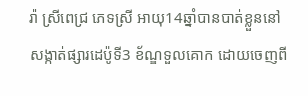រ៉ា ស្រីពេជ្រ ភេទស្រី អាយុ14ឆ្នាំបានបាត់ខ្លួននៅ សង្កាត់ផ្សារដេប៉ូទី3 ខ័ណ្ឌទួលគោក ដោយចេញពី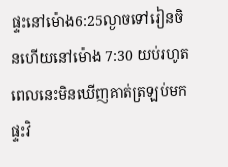ផ្ទះនៅម៉ោង6:25ល្ងាចទៅរៀនចិនហើយនៅម៉ោង 7:30 យប់រហូតពេលនេះមិនឃើញគាត់ត្រឡប់មកផ្ទះវិ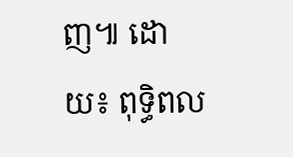ញ៕ ដោយ៖ ពុទ្ធិពល